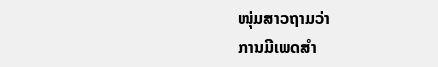ໜຸ່ມສາວຖາມວ່າ
ການມີເພດສຳ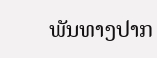ພັນທາງປາກ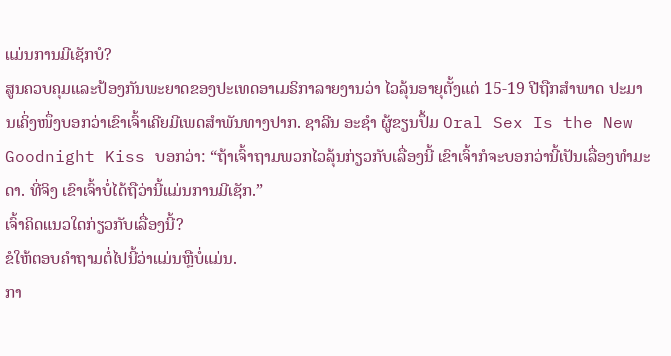ແມ່ນການມີເຊັກບໍ?
ສູນຄວບຄຸມແລະປ້ອງກັນພະຍາດຂອງປະເທດອາເມຣິກາລາຍງານວ່າ ໄວລຸ້ນອາຍຸຕັ້ງແຕ່ 15-19 ປີຖືກສຳພາດ ປະມານເຄິ່ງໜຶ່ງບອກວ່າເຂົາເຈົ້າເຄີຍມີເພດສຳພັນທາງປາກ. ຊາລີນ ອະຊຳ ຜູ້ຂຽນປຶ້ມ Oral Sex Is the New Goodnight Kiss ບອກວ່າ: “ຖ້າເຈົ້າຖາມພວກໄວລຸ້ນກ່ຽວກັບເລື່ອງນີ້ ເຂົາເຈົ້າກໍຈະບອກວ່ານີ້ເປັນເລື່ອງທຳມະດາ. ທີ່ຈິງ ເຂົາເຈົ້າບໍ່ໄດ້ຖືວ່ານີ້ແມ່ນການມີເຊັກ.”
ເຈົ້າຄິດແນວໃດກ່ຽວກັບເລື່ອງນີ້?
ຂໍໃຫ້ຕອບຄຳຖາມຕໍ່ໄປນີ້ວ່າແມ່ນຫຼືບໍ່ແມ່ນ.
ກາ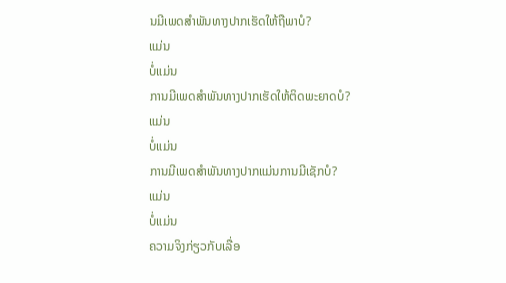ນມີເພດສຳພັນທາງປາກເຮັດໃຫ້ຖືພາບໍ?
ແມ່ນ
ບໍ່ແມ່ນ
ການມີເພດສຳພັນທາງປາກເຮັດໃຫ້ຕິດພະຍາດບໍ?
ແມ່ນ
ບໍ່ແມ່ນ
ການມີເພດສຳພັນທາງປາກແມ່ນການມີເຊັກບໍ?
ແມ່ນ
ບໍ່ແມ່ນ
ຄວາມຈິງກ່ຽວກັບເລື່ອ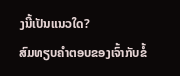ງນີ້ເປັນແນວໃດ?
ສົມທຽບຄຳຕອບຂອງເຈົ້າກັບຂໍ້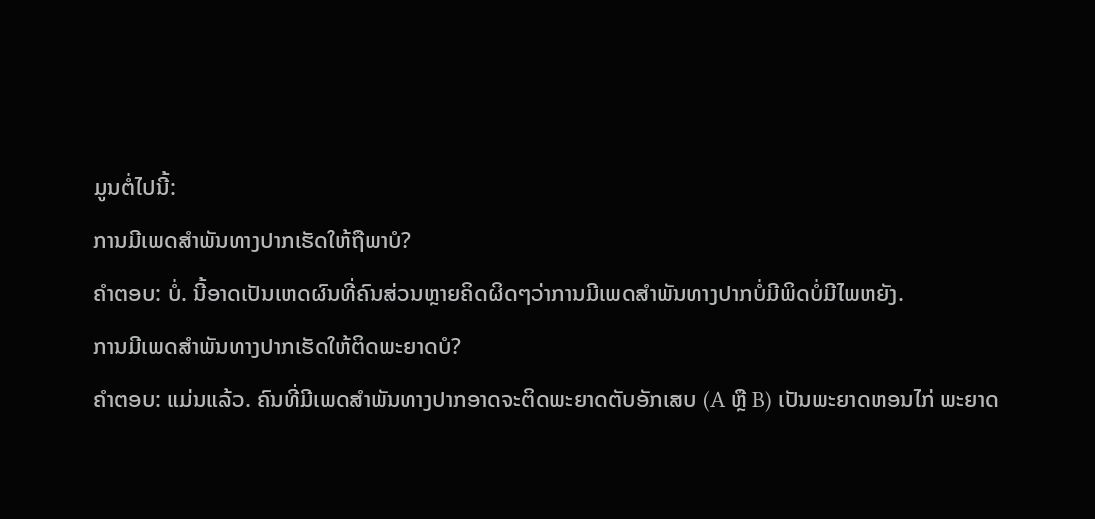ມູນຕໍ່ໄປນີ້:
ການມີເພດສຳພັນທາງປາກເຮັດໃຫ້ຖືພາບໍ?
ຄຳຕອບ: ບໍ່. ນີ້ອາດເປັນເຫດຜົນທີ່ຄົນສ່ວນຫຼາຍຄິດຜິດໆວ່າການມີເພດສຳພັນທາງປາກບໍ່ມີພິດບໍ່ມີໄພຫຍັງ.
ການມີເພດສຳພັນທາງປາກເຮັດໃຫ້ຕິດພະຍາດບໍ?
ຄຳຕອບ: ແມ່ນແລ້ວ. ຄົນທີ່ມີເພດສຳພັນທາງປາກອາດຈະຕິດພະຍາດຕັບອັກເສບ (A ຫຼື B) ເປັນພະຍາດຫອນໄກ່ ພະຍາດ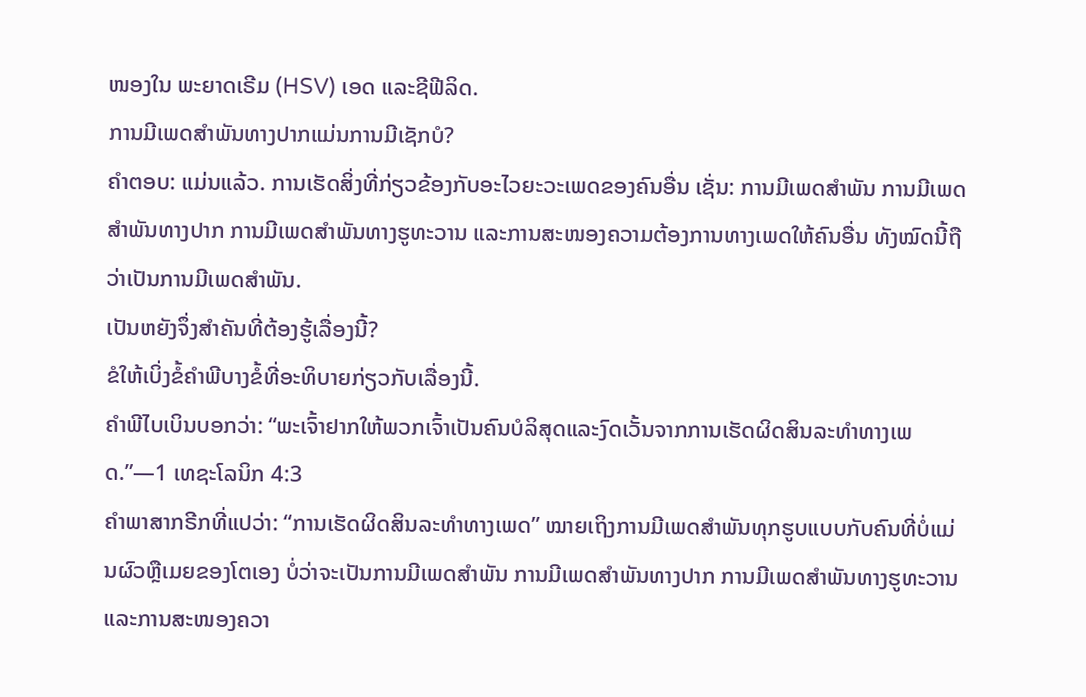ໜອງໃນ ພະຍາດເຣີມ (HSV) ເອດ ແລະຊີຟີລິດ.
ການມີເພດສຳພັນທາງປາກແມ່ນການມີເຊັກບໍ?
ຄຳຕອບ: ແມ່ນແລ້ວ. ການເຮັດສິ່ງທີ່ກ່ຽວຂ້ອງກັບອະໄວຍະວະເພດຂອງຄົນອື່ນ ເຊັ່ນ: ການມີເພດສຳພັນ ການມີເພດສຳພັນທາງປາກ ການມີເພດສຳພັນທາງຮູທະວານ ແລະການສະໜອງຄວາມຕ້ອງການທາງເພດໃຫ້ຄົນອື່ນ ທັງໝົດນີ້ຖືວ່າເປັນການມີເພດສຳພັນ.
ເປັນຫຍັງຈຶ່ງສຳຄັນທີ່ຕ້ອງຮູ້ເລື່ອງນີ້?
ຂໍໃຫ້ເບິ່ງຂໍ້ຄຳພີບາງຂໍ້ທີ່ອະທິບາຍກ່ຽວກັບເລື່ອງນີ້.
ຄຳພີໄບເບິນບອກວ່າ: “ພະເຈົ້າຢາກໃຫ້ພວກເຈົ້າເປັນຄົນບໍລິສຸດແລະງົດເວັ້ນຈາກການເຮັດຜິດສິນລະທຳທາງເພດ.”—1 ເທຊະໂລນິກ 4:3
ຄຳພາສາກຣີກທີ່ແປວ່າ: “ການເຮັດຜິດສິນລະທຳທາງເພດ” ໝາຍເຖິງການມີເພດສຳພັນທຸກຮູບແບບກັບຄົນທີ່ບໍ່ແມ່ນຜົວຫຼືເມຍຂອງໂຕເອງ ບໍ່ວ່າຈະເປັນການມີເພດສຳພັນ ການມີເພດສຳພັນທາງປາກ ການມີເພດສຳພັນທາງຮູທະວານ ແລະການສະໜອງຄວາ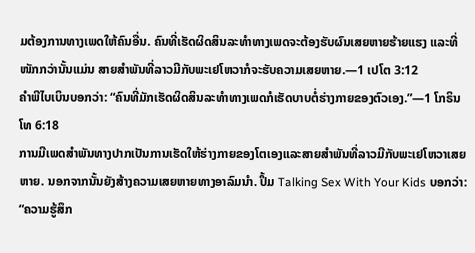ມຕ້ອງການທາງເພດໃຫ້ຄົນອື່ນ. ຄົນທີ່ເຮັດຜິດສິນລະທຳທາງເພດຈະຕ້ອງຮັບຜົນເສຍຫາຍຮ້າຍແຮງ ແລະທີ່ໜັກກວ່ານັ້ນແມ່ນ ສາຍສຳພັນທີ່ລາວມີກັບພະເຢໂຫວາກໍຈະຮັບຄວາມເສຍຫາຍ.—1 ເປໂຕ 3:12
ຄຳພີໄບເບິນບອກວ່າ: “ຄົນທີ່ມັກເຮັດຜິດສິນລະທຳທາງເພດກໍເຮັດບາບຕໍ່ຮ່າງກາຍຂອງຕົວເອງ.”—1 ໂກຣິນໂທ 6:18
ການມີເພດສຳພັນທາງປາກເປັນການເຮັດໃຫ້ຮ່າງກາຍຂອງໂຕເອງແລະສາຍສຳພັນທີ່ລາວມີກັບພະເຢໂຫວາເສຍຫາຍ. ນອກຈາກນັ້ນຍັງສ້າງຄວາມເສຍຫາຍທາງອາລົມນຳ. ປຶ້ມ Talking Sex With Your Kids ບອກວ່າ: “ຄວາມຮູ້ສຶກ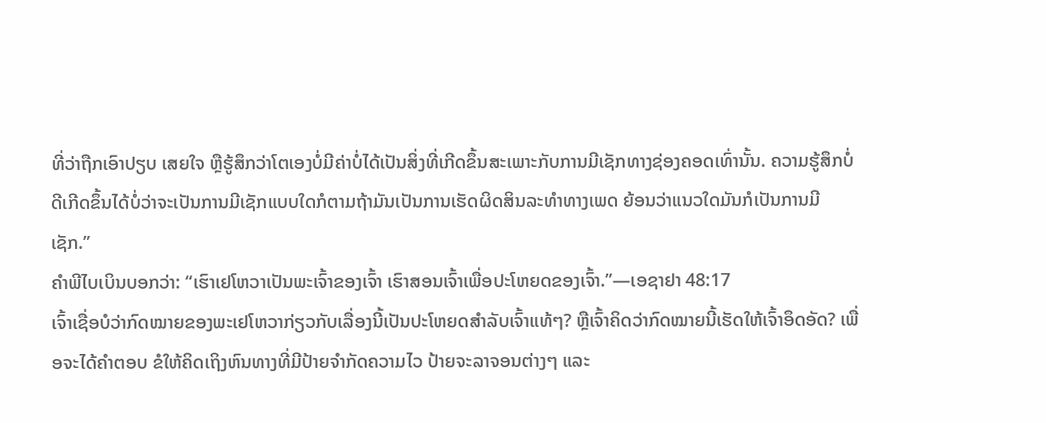ທີ່ວ່າຖືກເອົາປຽບ ເສຍໃຈ ຫຼືຮູ້ສຶກວ່າໂຕເອງບໍ່ມີຄ່າບໍ່ໄດ້ເປັນສິ່ງທີ່ເກີດຂຶ້ນສະເພາະກັບການມີເຊັກທາງຊ່ອງຄອດເທົ່ານັ້ນ. ຄວາມຮູ້ສຶກບໍ່ດີເກີດຂຶ້ນໄດ້ບໍ່ວ່າຈະເປັນການມີເຊັກແບບໃດກໍຕາມຖ້າມັນເປັນການເຮັດຜິດສິນລະທຳທາງເພດ ຍ້ອນວ່າແນວໃດມັນກໍເປັນການມີເຊັກ.”
ຄຳພີໄບເບິນບອກວ່າ: “ເຮົາເຢໂຫວາເປັນພະເຈົ້າຂອງເຈົ້າ ເຮົາສອນເຈົ້າເພື່ອປະໂຫຍດຂອງເຈົ້າ.”—ເອຊາຢາ 48:17
ເຈົ້າເຊື່ອບໍວ່າກົດໝາຍຂອງພະເຢໂຫວາກ່ຽວກັບເລື່ອງນີ້ເປັນປະໂຫຍດສຳລັບເຈົ້າແທ້ໆ? ຫຼືເຈົ້າຄິດວ່າກົດໝາຍນີ້ເຮັດໃຫ້ເຈົ້າອຶດອັດ? ເພື່ອຈະໄດ້ຄຳຕອບ ຂໍໃຫ້ຄິດເຖິງຫົນທາງທີ່ມີປ້າຍຈຳກັດຄວາມໄວ ປ້າຍຈະລາຈອນຕ່າງໆ ແລະ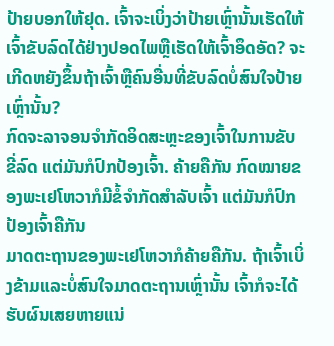ປ້າຍບອກໃຫ້ຢຸດ. ເຈົ້າຈະເບິ່ງວ່າປ້າຍເຫຼົ່ານັ້ນເຮັດໃຫ້ເຈົ້າຂັບລົດໄດ້ຢ່າງປອດໄພຫຼືເຮັດໃຫ້ເຈົ້າອຶດອັດ? ຈະເກີດຫຍັງຂຶ້ນຖ້າເຈົ້າຫຼືຄົນອື່ນທີ່ຂັບລົດບໍ່ສົນໃຈປ້າຍເຫຼົ່ານັ້ນ?
ກົດຈະລາຈອນຈຳກັດອິດສະຫຼະຂອງເຈົ້າໃນການຂັບຂີ່ລົດ ແຕ່ມັນກໍປົກປ້ອງເຈົ້າ. ຄ້າຍຄືກັນ ກົດໝາຍຂອງພະເຢໂຫວາກໍມີຂໍ້ຈຳກັດສຳລັບເຈົ້າ ແຕ່ມັນກໍປົກປ້ອງເຈົ້າຄືກັນ
ມາດຕະຖານຂອງພະເຢໂຫວາກໍຄ້າຍຄືກັນ. ຖ້າເຈົ້າເບິ່ງຂ້າມແລະບໍ່ສົນໃຈມາດຕະຖານເຫຼົ່ານັ້ນ ເຈົ້າກໍຈະໄດ້ຮັບຜົນເສຍຫາຍແນ່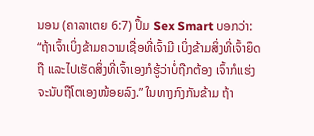ນອນ (ຄາລາເຕຍ 6:7) ປຶ້ມ Sex Smart ບອກວ່າ: “ຖ້າເຈົ້າເບິ່ງຂ້າມຄວາມເຊື່ອທີ່ເຈົ້າມີ ເບິ່ງຂ້າມສິ່ງທີ່ເຈົ້າຍຶດຖື ແລະໄປເຮັດສິ່ງທີ່ເຈົ້າເອງກໍຮູ້ວ່າບໍ່ຖືກຕ້ອງ ເຈົ້າກໍແຮ່ງຈະນັບຖືໂຕເອງໜ້ອຍລົງ.” ໃນທາງກົງກັນຂ້າມ ຖ້າ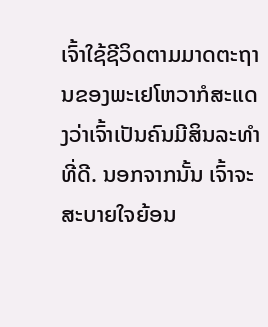ເຈົ້າໃຊ້ຊີວິດຕາມມາດຕະຖານຂອງພະເຢໂຫວາກໍສະແດງວ່າເຈົ້າເປັນຄົນມີສິນລະທຳທີ່ດີ. ນອກຈາກນັ້ນ ເຈົ້າຈະສະບາຍໃຈຍ້ອນ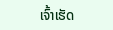ເຈົ້າເຮັດ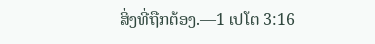ສິ່ງທີ່ຖືກຕ້ອງ.—1 ເປໂຕ 3:16